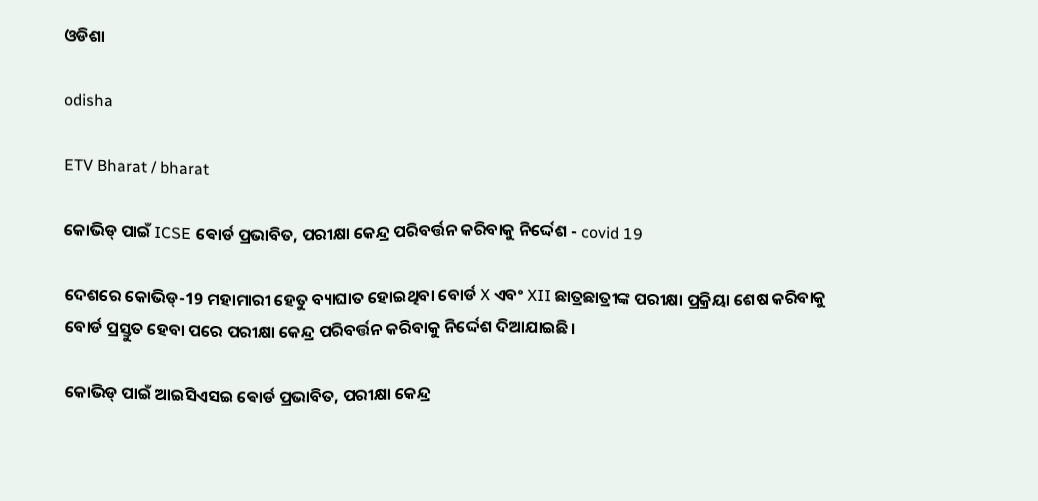ଓଡିଶା

odisha

ETV Bharat / bharat

କୋଭିଡ୍ ପାଇଁ ICSE ଵୋର୍ଡ ପ୍ରଭାବିତ, ପରୀକ୍ଷା କେନ୍ଦ୍ର ପରିବର୍ତ୍ତନ କରିବାକୁ ନିର୍ଦ୍ଦେଶ - covid 19

ଦେଶରେ କୋଭିଡ୍-19 ମହାମାରୀ ହେତୁ ବ୍ୟାଘାତ ହୋଇଥିବା ବୋର୍ଡ X ଏବଂ XII ଛାତ୍ରଛାତ୍ରୀଙ୍କ ପରୀକ୍ଷା ପ୍ରକ୍ରିୟା ଶେଷ କରିବାକୁ ବୋର୍ଡ ପ୍ରସ୍ତୁତ ହେବା ପରେ ପରୀକ୍ଷା କେନ୍ଦ୍ର ପରିବର୍ତ୍ତନ କରିବାକୁ ନିର୍ଦ୍ଦେଶ ଦିଆଯାଇଛି।

କୋଭିଡ୍ ପାଇଁ ଆଇସିଏସଇ ଵୋର୍ଡ ପ୍ରଭାବିତ, ପରୀକ୍ଷା କେନ୍ଦ୍ର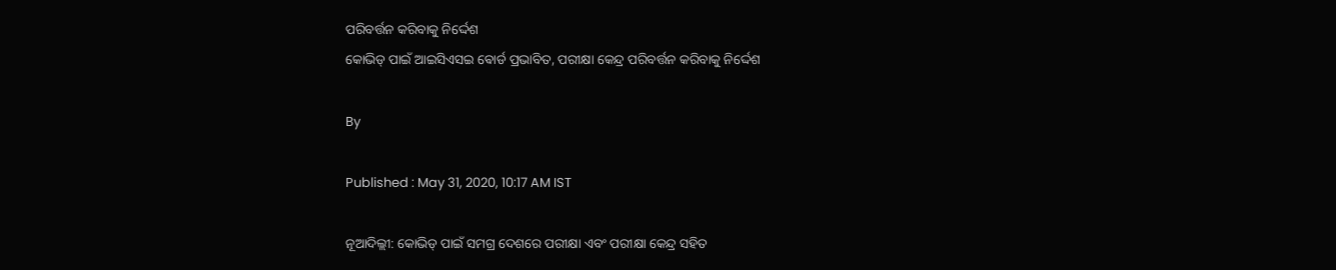ପରିବର୍ତ୍ତନ କରିବାକୁ ନିର୍ଦ୍ଦେଶ
କୋଭିଡ୍ ପାଇଁ ଆଇସିଏସଇ ଵୋର୍ଡ ପ୍ରଭାବିତ, ପରୀକ୍ଷା କେନ୍ଦ୍ର ପରିବର୍ତ୍ତନ କରିବାକୁ ନିର୍ଦ୍ଦେଶ

By

Published : May 31, 2020, 10:17 AM IST

ନୂଆଦିଲ୍ଲୀ: କୋଭିଡ୍ ପାଇଁ ସମଗ୍ର ଦେଶରେ ପରୀକ୍ଷା ଏବଂ ପରୀକ୍ଷା କେନ୍ଦ୍ର ସହିତ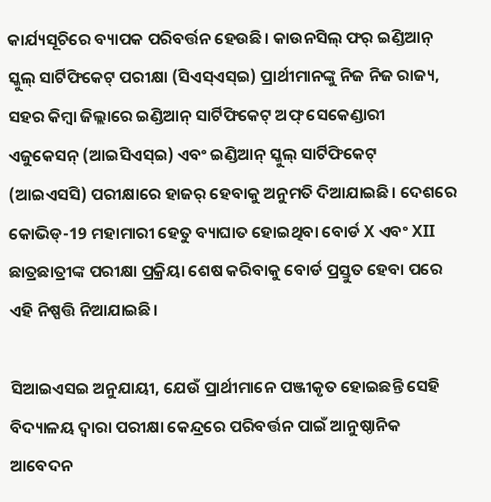କାର୍ଯ୍ୟସୂଚିରେ ବ୍ୟାପକ ପରିବର୍ତ୍ତନ ହେଉଛି। କାଉନସିଲ୍ ଫର୍ ଇଣ୍ଡିଆନ୍ ସ୍କୁଲ୍ ସାର୍ଟିଫିକେଟ୍ ପରୀକ୍ଷା (ସିଏସ୍ଏସ୍ଇ) ପ୍ରାର୍ଥୀମାନଙ୍କୁ ନିଜ ନିଜ ରାଜ୍ୟ, ସହର କିମ୍ବା ଜିଲ୍ଲାରେ ଇଣ୍ଡିଆନ୍ ସାର୍ଟିଫିକେଟ୍ ଅଫ୍ ସେକେଣ୍ଡାରୀ ଏଜୁକେସନ୍ (ଆଇସିଏସ୍ଇ) ଏବଂ ଇଣ୍ଡିଆନ୍ ସ୍କୁଲ୍ ସାର୍ଟିଫିକେଟ୍ (ଆଇଏସସି) ପରୀକ୍ଷାରେ ହାଜର୍ ହେବାକୁ ଅନୁମତି ଦିଆଯାଇଛି। ଦେଶରେ କୋଭିଡ୍-19 ମହାମାରୀ ହେତୁ ବ୍ୟାଘାତ ହୋଇଥିବା ବୋର୍ଡ X ଏବଂ XII ଛାତ୍ରଛାତ୍ରୀଙ୍କ ପରୀକ୍ଷା ପ୍ରକ୍ରିୟା ଶେଷ କରିବାକୁ ବୋର୍ଡ ପ୍ରସ୍ତୁତ ହେବା ପରେ ଏହି ନିଷ୍ପତ୍ତି ନିଆଯାଇଛି।

ସିଆଇଏସଇ ଅନୁଯାୟୀ, ଯେଉଁ ପ୍ରାର୍ଥୀମାନେ ପଞ୍ଜୀକୃତ ହୋଇଛନ୍ତି ସେହି ବିଦ୍ୟାଳୟ ଦ୍ୱାରା ପରୀକ୍ଷା କେନ୍ଦ୍ରରେ ପରିବର୍ତ୍ତନ ପାଇଁ ଆନୁଷ୍ଠାନିକ ଆବେଦନ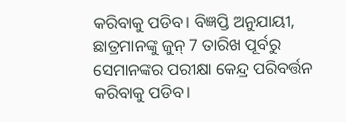କରିବାକୁ ପଡିବ। ବିଜ୍ଞପ୍ତି ଅନୁଯାୟୀ, ଛାତ୍ରମାନଙ୍କୁ ଜୁନ୍ 7 ତାରିଖ ପୂର୍ବରୁ ସେମାନଙ୍କର ପରୀକ୍ଷା କେନ୍ଦ୍ର ପରିବର୍ତ୍ତନ କରିବାକୁ ପଡିବ।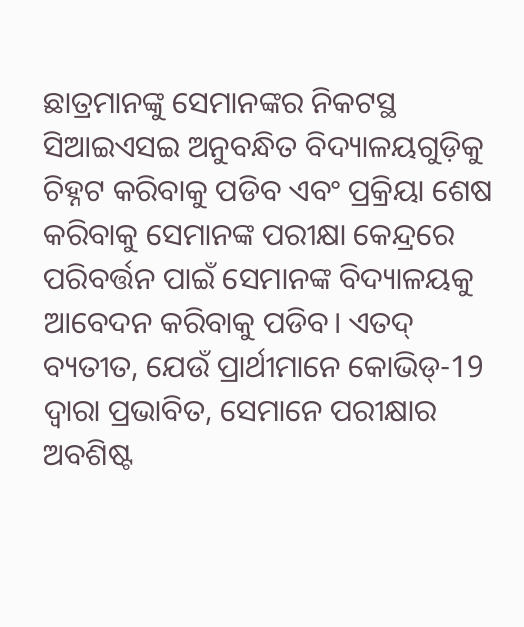ଛାତ୍ରମାନଙ୍କୁ ସେମାନଙ୍କର ନିକଟସ୍ଥ ସିଆଇଏସଇ ଅନୁବନ୍ଧିତ ବିଦ୍ୟାଳୟଗୁଡ଼ିକୁ ଚିହ୍ନଟ କରିବାକୁ ପଡିବ ଏବଂ ପ୍ରକ୍ରିୟା ଶେଷ କରିବାକୁ ସେମାନଙ୍କ ପରୀକ୍ଷା କେନ୍ଦ୍ରରେ ପରିବର୍ତ୍ତନ ପାଇଁ ସେମାନଙ୍କ ବିଦ୍ୟାଳୟକୁ ଆବେଦନ କରିବାକୁ ପଡିବ। ଏତଦ୍ ବ୍ୟତୀତ, ଯେଉଁ ପ୍ରାର୍ଥୀମାନେ କୋଭିଡ୍-19 ଦ୍ୱାରା ପ୍ରଭାବିତ, ସେମାନେ ପରୀକ୍ଷାର ଅବଶିଷ୍ଟ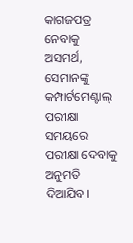କାଗଜପତ୍ର ନେବାକୁ ଅସମର୍ଥ, ସେମାନଙ୍କୁ କମ୍ପାର୍ଟମେଣ୍ଟାଲ୍ ପରୀକ୍ଷା ସମୟରେ ପରୀକ୍ଷା ଦେବାକୁ ଅନୁମତି ଦିଆଯିବ।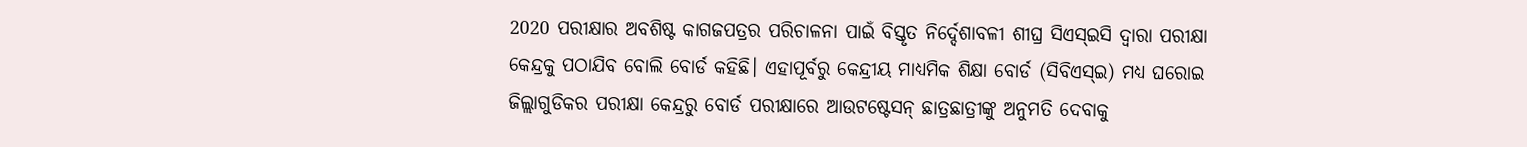2020 ପରୀକ୍ଷାର ଅବଶିଷ୍ଟ କାଗଜପତ୍ରର ପରିଚାଳନା ପାଇଁ ବିସ୍ତୃତ ନିର୍ଦ୍ଦେଶାବଳୀ ଶୀଘ୍ର ସିଏସ୍ଇସି ଦ୍ୱାରା ପରୀକ୍ଷା କେନ୍ଦ୍ରକୁ ପଠାଯିବ ବୋଲି ବୋର୍ଡ କହିଛି। ଏହାପୂର୍ବରୁ କେନ୍ଦ୍ରୀୟ ମାଧ୍ୟମିକ ଶିକ୍ଷା ବୋର୍ଡ (ସିବିଏସ୍ଇ) ମଧ୍ୟ ଘରୋଇ ଜିଲ୍ଲାଗୁଡିକର ପରୀକ୍ଷା କେନ୍ଦ୍ରରୁ ବୋର୍ଡ ପରୀକ୍ଷାରେ ଆଉଟଷ୍ଟେସନ୍ ଛାତ୍ରଛାତ୍ରୀଙ୍କୁ ଅନୁମତି ଦେବାକୁ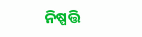ନିଷ୍ପତ୍ତି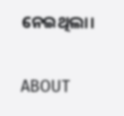ନେଇଥିଲା।

ABOUT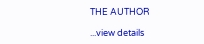THE AUTHOR

...view details